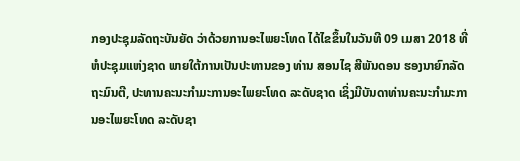ກອງປະຊຸມລັດຖະບັນຍັດ ວ່າດ້ວຍການອະໄພຍະໂທດ ໄດ້ໄຂຂຶ້ນໃນວັນທີ 09 ເມສາ 2018 ທີ່ຫໍປະຊຸມແຫ່ງຊາດ ພາຍໃຕ້ການເປັນປະທານຂອງ ທ່ານ ສອນໄຊ ສີພັນດອນ ຮອງນາຍົກລັດຖະມົນຕີ, ປະທານຄະນະກຳມະການອະໄພຍະໂທດ ລະດັບຊາດ ເຊິ່ງມີບັນດາທ່ານຄະນະກຳມະການອະໄພຍະໂທດ ລະດັບຊາ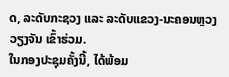ດ, ລະດັບກະຊວງ ແລະ ລະດັບແຂວງ-ນະຄອນຫຼວງວຽງຈັນ ເຂົ້າຮ່ວມ.
ໃນກອງປະຊຸມຄັ້ງນີ້, ໄດ້ພ້ອມ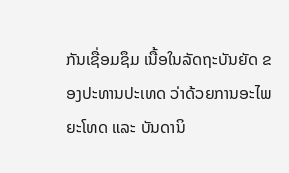ກັນເຊື່ອມຊຶມ ເນື້ອໃນລັດຖະບັນຍັດ ຂອງປະທານປະເທດ ວ່າດ້ວຍການອະໄພຍະໂທດ ແລະ ບັນດານິ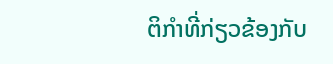ຕິກຳທີ່ກ່ຽວຂ້ອງກັບ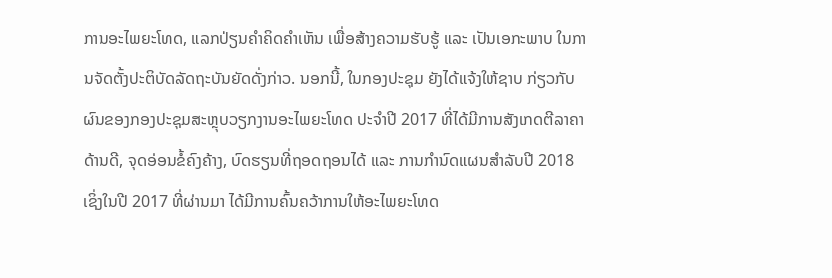ການອະໄພຍະໂທດ, ແລກປ່ຽນຄຳຄິດຄຳເຫັນ ເພື່ອສ້າງຄວາມຮັບຮູ້ ແລະ ເປັນເອກະພາບ ໃນການຈັດຕັ້ງປະຕິບັດລັດຖະບັນຍັດດັ່ງກ່າວ. ນອກນີ້, ໃນກອງປະຊຸມ ຍັງໄດ້ແຈ້ງໃຫ້ຊາບ ກ່ຽວກັບຜົນຂອງກອງປະຊຸມສະຫຼຸບວຽກງານອະໄພຍະໂທດ ປະຈຳປີ 2017 ທີ່ໄດ້ມີການສັງເກດຕີລາຄາດ້ານດີ, ຈຸດອ່ອນຂໍ້ຄົງຄ້າງ, ບົດຮຽນທີ່ຖອດຖອນໄດ້ ແລະ ການກຳນົດແຜນສຳລັບປີ 2018
ເຊິ່ງໃນປີ 2017 ທີ່ຜ່ານມາ ໄດ້ມີການຄົ້ນຄວ້າການໃຫ້ອະໄພຍະໂທດ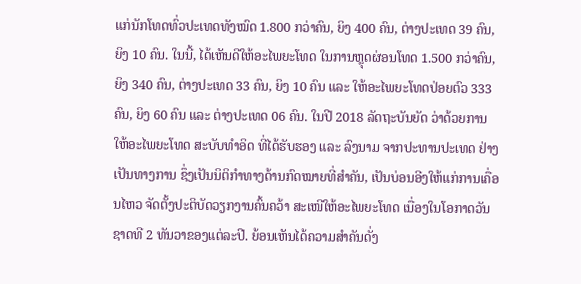ແກ່ນັກໂທດທົ່ວປະເທດທັງໝົດ 1.800 ກວ່າຄົນ, ຍິງ 400 ຄົນ, ຕ່າງປະເທດ 39 ຄົນ, ຍິງ 10 ຄົນ. ໃນນີ້, ໄດ້ເຫັນດີໃຫ້ອະໄພຍະໂທດ ໃນການຫຼຸດຜ່ອນໂທດ 1.500 ກວ່າຄົນ, ຍິງ 340 ຄົນ, ຕ່າງປະເທດ 33 ຄົນ, ຍິງ 10 ຄົນ ແລະ ໃຫ້ອະໄພຍະໂທດປ່ອຍຕົວ 333 ຄົນ, ຍິງ 60 ຄົນ ແລະ ຕ່າງປະເທດ 06 ຄົນ. ໃນປີ 2018 ລັດຖະບັນຍັດ ວ່າດ້ວຍການໃຫ້ອະໄພຍະໂທດ ສະບັບທໍາອິດ ທີ່ໄດ້ຮັບຮອງ ແລະ ລົງນາມ ຈາກປະທານປະເທດ ຢ່າງເປັນທາງການ ຊຶ່ງເປັນນິຕິກຳທາງດ້ານກົດໝາຍທີ່ສຳຄັນ, ເປັນບ່ອນອີງໃຫ້ແກ່ການເຄື່ອນໄຫວ ຈັດຕັ້ງປະຕິບັດວຽກງານຄົ້ນຄວ້າ ສະເໜີໃຫ້ອະໄພຍະໂທດ ເນື່ອງໃນໂອກາດວັນຊາດທີ 2 ທັນວາຂອງແຕ່ລະປີ. ຍ້ອນເຫັນໄດ້ຄວາມສໍາຄັນດັ່ງ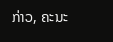ກ່າວ, ຄະນະ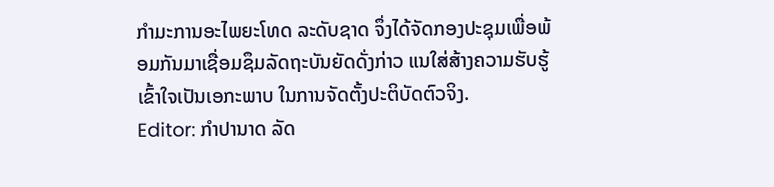ກໍາມະການອະໄພຍະໂທດ ລະດັບຊາດ ຈຶ່ງໄດ້ຈັດກອງປະຊຸມເພື່ອພ້ອມກັນມາເຊື່ອມຊຶມລັດຖະບັນຍັດດັ່ງກ່າວ ແນໃສ່ສ້າງຄວາມຮັບຮູ້ເຂົ້າໃຈເປັນເອກະພາບ ໃນການຈັດຕັ້ງປະຕິບັດຕົວຈິງ.
Editor: ກຳປານາດ ລັດ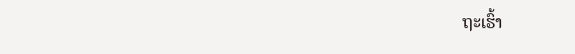ຖະເຮົ້າ